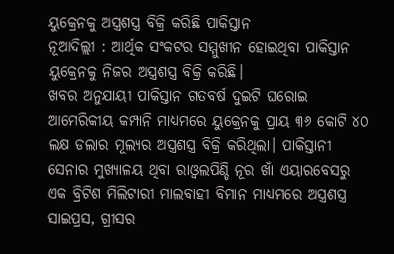ୟୁକ୍ରେନକୁ ଅସ୍ତ୍ରଶସ୍ତ୍ର ବିକ୍ରି କରିଛି ପାକିସ୍ତାନ
ନୂଆଦିଲ୍ଲୀ : ଆର୍ଥିକ ସଂକଟର ସମ୍ମୁଖୀନ ହୋଇଥିବା ପାକିସ୍ତାନ ୟୁକ୍ରେନକୁ ନିଜର ଅସ୍ତ୍ରଶସ୍ତ୍ର ବିକ୍ରି କରିଛି।
ଖବର ଅନୁଯାୟୀ ପାକିସ୍ତାନ ଗତବର୍ଷ ଦୁଇଟି ଘରୋଇ ଆମେରିକୀୟ କମ୍ପାନି ମାଧ୍ୟମରେ ୟୁକ୍ରେନକୁ ପ୍ରାୟ ୩୬ କୋଟି ୪୦ ଲକ୍ଷ ଡଲାର ମୂଲ୍ୟର ଅସ୍ତ୍ରଶସ୍ତ୍ର ବିକ୍ରି କରିଥିଲା। ପାକିସ୍ତାନୀ ସେନାର ମୁଖ୍ୟାଳୟ ଥିବା ରାଓ୍ବଲପିଣ୍ଡି ନୂର ଖାଁ ଏୟାରବେସରୁ ଏକ ବ୍ରିଟିଶ ମିଲିଟାରୀ ମାଲବାହୀ ବିମାନ ମାଧ୍ୟମରେ ଅସ୍ତ୍ରଶସ୍ତ୍ର ସାଇପ୍ରସ, ଗ୍ରୀସର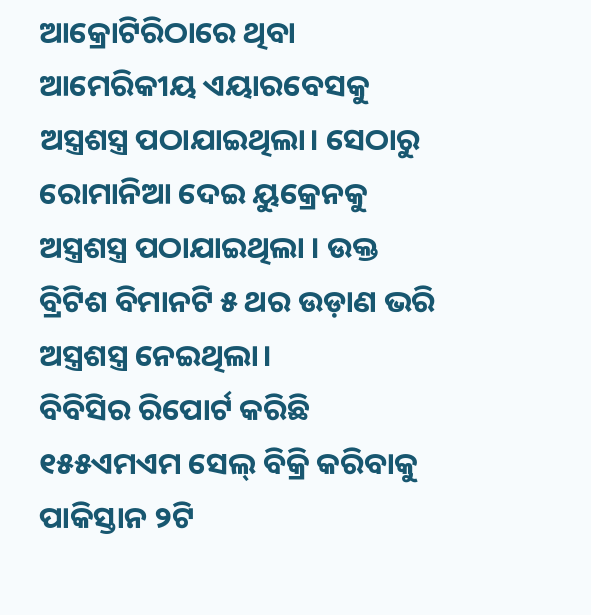ଆକ୍ରୋଟିରିଠାରେ ଥିବା ଆମେରିକୀୟ ଏୟାରବେସକୁ ଅସ୍ତ୍ରଶସ୍ତ୍ର ପଠାଯାଇଥିଲା। ସେଠାରୁ ରୋମାନିଆ ଦେଇ ୟୁକ୍ରେନକୁ ଅସ୍ତ୍ରଶସ୍ତ୍ର ପଠାଯାଇଥିଲା । ଉକ୍ତ ବ୍ରିଟିଶ ବିମାନଟି ୫ ଥର ଉଡ଼ାଣ ଭରି ଅସ୍ତ୍ରଶସ୍ତ୍ର ନେଇଥିଲା।
ବିବିସିର ରିପୋର୍ଟ କରିଛି ୧୫୫ଏମଏମ ସେଲ୍ ବିକ୍ରି କରିବାକୁ ପାକିସ୍ତାନ ୨ଟି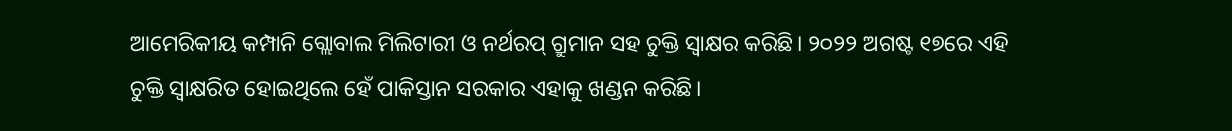ଆମେରିକୀୟ କମ୍ପାନି ଗ୍ଲୋବାଲ ମିଲିଟାରୀ ଓ ନର୍ଥରପ୍ ଗ୍ରୁମାନ ସହ ଚୁକ୍ତି ସ୍ଵାକ୍ଷର କରିଛି। ୨୦୨୨ ଅଗଷ୍ଟ ୧୭ରେ ଏହି ଚୁକ୍ତି ସ୍ଵାକ୍ଷରିତ ହୋଇଥିଲେ ହେଁ ପାକିସ୍ତାନ ସରକାର ଏହାକୁ ଖଣ୍ଡନ କରିଛି।